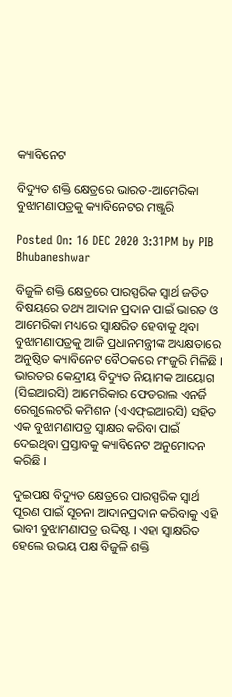କ୍ୟାବିନେଟ

ବିଦ୍ୟୁତ ଶକ୍ତି କ୍ଷେତ୍ରରେ ଭାରତ-ଆମେରିକା ବୁଝାମଣାପତ୍ରକୁ କ୍ୟାବିନେଟର ମଞ୍ଜୁରି

Posted On: 16 DEC 2020 3:31PM by PIB Bhubaneshwar

ବିଜୁଳି ଶକ୍ତି କ୍ଷେତ୍ରରେ ପାରସ୍ପରିକ ସ୍ୱାର୍ଥ ଜଡିତ ବିଷୟରେ ତଥ୍ୟ ଆଦାନ ପ୍ରଦାନ ପାଇଁ ଭାରତ ଓ ଆମେରିକା ମଧ୍ୟରେ ସ୍ୱାକ୍ଷରିତ ହେବାକୁ ଥିବା ବୁଝାମଣାପତ୍ରକୁ ଆଜି ପ୍ରଧାନମନ୍ତ୍ରୀଙ୍କ ଅଧ୍ୟକ୍ଷତାରେ ଅନୁଷ୍ଠିତ କ୍ୟାବିନେଟ ବୈଠକରେ ମଂଜୁରି ମିଳିଛି । ଭାରତର କେନ୍ଦ୍ରୀୟ ବିଦ୍ୟୁତ ନିୟାମକ ଆୟୋଗ (ସିଇଆରସି) ଆମେରିକାର ଫେଡରାଲ ଏନର୍ଜି ରେଗୁଲେଟରି କମିଶନ (ଏଏଫ୍‌ଇଆରସି) ସହିତ ଏକ ବୁଝାମଣାପତ୍ର ସ୍ୱାକ୍ଷର କରିବା ପାଇଁ ଦେଇଥିବା ପ୍ରସ୍ତାବକୁ କ୍ୟାବିନେଟ ଅନୁମୋଦନ କରିଛି ।

ଦୁଇପକ୍ଷ ବିଦ୍ୟୁତ କ୍ଷେତ୍ରରେ ପାରସ୍ପରିକ ସ୍ୱାର୍ଥ ପୂରଣ ପାଇଁ ସୂଚନା ଆଦାନପ୍ରଦାନ କରିବାକୁ ଏହି ଭାବୀ ବୁଝାମଣାପତ୍ର ଉଦ୍ଦିଷ୍ଟ । ଏହା ସ୍ୱାକ୍ଷରିତ ହେଲେ ଉଭୟ ପକ୍ଷ ବିଜୁଳି ଶକ୍ତି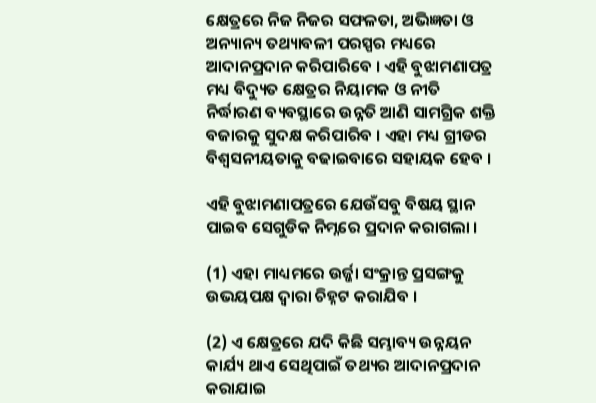କ୍ଷେତ୍ରରେ ନିଜ ନିଜର ସଫଳତା, ଅଭିଜ୍ଞତା ଓ ଅନ୍ୟାନ୍ୟ ତଥ୍ୟାବଳୀ ପରସ୍ପର ମଧ୍ୟରେ ଆଦାନପ୍ରଦାନ କରିପାରିବେ । ଏହି ବୁଝାମଣାପତ୍ର ମଧ୍ୟ ବିଦ୍ୟୁତ କ୍ଷେତ୍ରର ନିୟାମକ ଓ ନୀତି ନିର୍ଦ୍ଧାରଣ ବ୍ୟବସ୍ଥାରେ ଉନ୍ନତି ଆଣି ସାମଗ୍ରିକ ଶକ୍ତି ବଜାରକୁ ସୁଦକ୍ଷ କରିପାରିବ । ଏହା ମଧ୍ୟ ଗ୍ରୀଡର ବିଶ୍ୱସନୀୟତାକୁ ବଢାଇବାରେ ସହାୟକ ହେବ ।

ଏହି ବୁଝାମଣାପତ୍ରରେ ଯେଉଁସବୁ ବିଷୟ ସ୍ଥାନ ପାଇବ ସେଗୁଡିକ ନିମ୍ନରେ ପ୍ରଦାନ କରାଗଲା ।

(1) ଏହା ମାଧ୍ୟମରେ ଉର୍ଜ୍ଜା ସଂକ୍ରାନ୍ତ ପ୍ରସଙ୍ଗକୁ ଉଭୟପକ୍ଷ ଦ୍ୱାରା ଚିହ୍ନଟ କରାଯିବ ।

(2) ଏ କ୍ଷେତ୍ରରେ ଯଦି କିଛି ସମ୍ଭାବ୍ୟ ଉନ୍ନୟନ କାର୍ଯ୍ୟ ଥାଏ ସେଥିପାଇଁ ତଥ୍ୟର ଆଦାନପ୍ରଦାନ କରାଯାଇ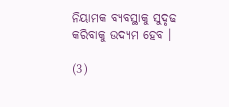ନିୟାମକ ବ୍ୟବସ୍ଥାକୁ ସୁଦୃଢ କରିବାକୁ ଉଦ୍ୟମ ହେବ ।

(3)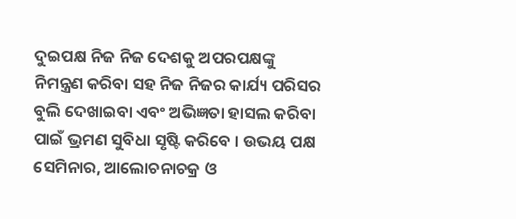ଦୁଇପକ୍ଷ ନିଜ ନିଜ ଦେଶକୁ ଅପରପକ୍ଷଙ୍କୁ ନିମନ୍ତ୍ରଣ କରିବା ସହ ନିଜ ନିଜର କାର୍ଯ୍ୟ ପରିସର ବୁଲି ଦେଖାଇବା ଏବଂ ଅଭିଜ୍ଞତା ହାସଲ କରିବା ପାଇଁ ଭ୍ରମଣ ସୁବିଧା ସୃଷ୍ଟି କରିବେ । ଉଭୟ ପକ୍ଷ ସେମିନାର, ଆଲୋଚନାଚକ୍ର ଓ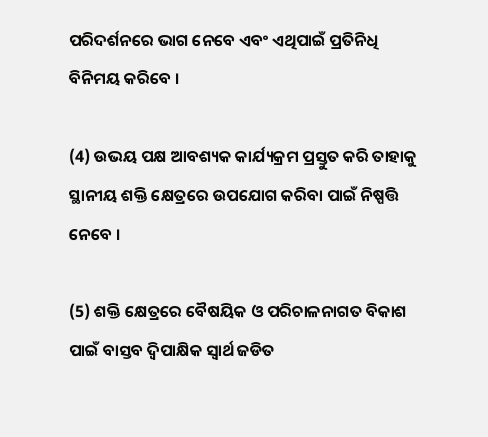ପରିଦର୍ଶନରେ ଭାଗ ନେବେ ଏବଂ ଏଥିପାଇଁ ପ୍ରତିନିଧି ବିନିମୟ କରିବେ ।

(4) ଉଭୟ ପକ୍ଷ ଆବଶ୍ୟକ କାର୍ଯ୍ୟକ୍ରମ ପ୍ରସ୍ତୁତ କରି ତାହାକୁ ସ୍ଥାନୀୟ ଶକ୍ତି କ୍ଷେତ୍ରରେ ଉପଯୋଗ କରିବା ପାଇଁ ନିଷ୍ପତ୍ତି ନେବେ ।

(5) ଶକ୍ତି କ୍ଷେତ୍ରରେ ବୈଷୟିକ ଓ ପରିଚାଳନାଗତ ବିକାଶ ପାଇଁ ବାସ୍ତବ ଦ୍ୱିପାକ୍ଷିକ ସ୍ୱାର୍ଥ ଜଡିତ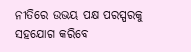ନୀତିରେ ଉଭୟ ପକ୍ଷ ପରସ୍ପରକୁ ସହଯୋଗ କରିବେ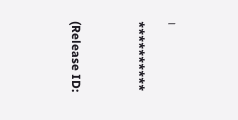।

**********



(Release ID: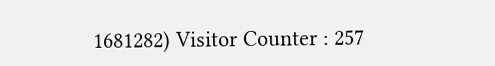1681282) Visitor Counter : 257